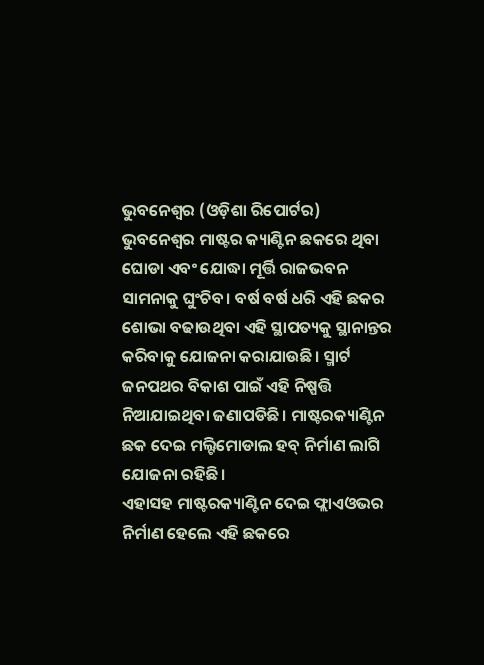ଭୁବନେଶ୍ୱର (ଓଡ଼ିଶା ରିପୋର୍ଟର) ଭୁବନେଶ୍ୱର ମାଷ୍ଟର କ୍ୟାଣ୍ଟିନ ଛକରେ ଥିବା ଘୋଡା ଏବଂ ଯୋଦ୍ଧା ମୂର୍ତ୍ତି ରାଜଭବନ ସାମନାକୁ ଘୁଂଚିବ। ବର୍ଷ ବର୍ଷ ଧରି ଏହି ଛକର ଶୋଭା ବଢାଉଥିବା ଏହି ସ୍ଥାପତ୍ୟକୁ ସ୍ଥାନାନ୍ତର କରିବାକୁ ଯୋଜନା କରାଯାଉଛି । ସ୍ମାର୍ଟ ଜନପଥର ବିକାଶ ପାଇଁ ଏହି ନିଷ୍ପତ୍ତି ନିଆଯାଇଥିବା ଜଣାପଡିଛି। ମାଷ୍ଟରକ୍ୟାଣ୍ଟିନ ଛକ ଦେଇ ମଲ୍ଟିମୋଡାଲ ହବ୍ ନିର୍ମାଣ ଲାଗି ଯୋଜନା ରହିଛି।
ଏହାସହ ମାଷ୍ଟରକ୍ୟାଣ୍ଟିନ ଦେଇ ଫ୍ଲାଏଓଭର ନିର୍ମାଣ ହେଲେ ଏହି ଛକରେ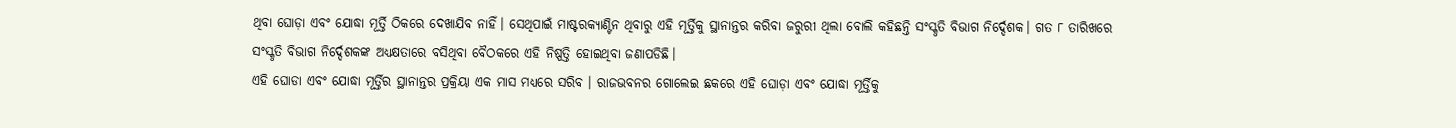ଥିବା ଘୋଡ଼ା ଏବଂ ଯୋଦ୍ଧା ମୂର୍ତ୍ତି ଠିକରେ ଦେଖାଯିବ ନାହିଁ। ସେଥିପାଇଁ ମାଷ୍ଟରକ୍ୟାଣ୍ଟିନ ଥିବାରୁ ଏହି ମୂର୍ତ୍ତିକୁ ସ୍ଥାନାନ୍ତର କରିବା ଜରୁରୀ ଥିଲା ବୋଲି କହିଛନ୍ତି ସଂସ୍କୃତି ବିଭାଗ ନିର୍ଦ୍ଦେଶକ। ଗତ ୮ ତାରିଖରେ ସଂସ୍କୃତି ବିଭାଗ ନିର୍ଦ୍ଦେଶକଙ୍କ ଅଧ୍ୟକ୍ଷତାରେ ବସିଥିବା ବୈଠକରେ ଏହି ନିଷ୍ପତ୍ତି ହୋଇଥିବା ଜଣାପଡିଛି।
ଏହି ଘୋଡା ଏବଂ ଯୋଦ୍ଧା ମୂର୍ତ୍ତିର ସ୍ଥାନାନ୍ତର ପ୍ରକ୍ରିୟା ଏକ ମାସ ମଧ୍ୟରେ ସରିବ । ରାଜଭବନର ଗୋଲେଇ ଛକରେ ଏହି ଘୋଡ଼ା ଏବଂ ଯୋଦ୍ଧା ମୂର୍ତ୍ତିକୁ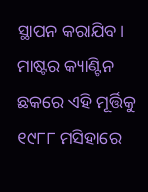ସ୍ଥାପନ କରାଯିବ। ମାଷ୍ଟର କ୍ୟାଣ୍ଟିନ ଛକରେ ଏହି ମୂର୍ତ୍ତିକୁ ୧୯୮୮ ମସିହାରେ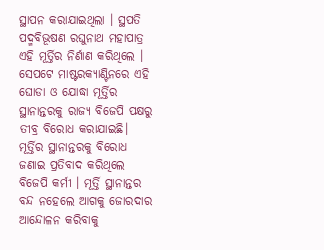ସ୍ଥାପନ କରାଯାଇଥିଲା । ସ୍ଥପତି ପଦ୍ମବିଭୂଷଣ ରଘୁନାଥ ମହାପାତ୍ର ଏହି ମୂର୍ତ୍ତିର ନିର୍ଣାଣ କରିଥିଲେ । ସେପଟେ ମାଷ୍ଟରକ୍ୟାଣ୍ଟିନରେ ଏହି ଘୋଡା ଓ ଯୋଦ୍ଧା ମୂର୍ତ୍ତିର ସ୍ଥାନାନ୍ତରକୁ ରାଜ୍ୟ ବିଜେପି ପକ୍ଷରୁ ତୀବ୍ର ବିରୋଧ କରାଯାଇଛି। ମୂର୍ତ୍ତିର ସ୍ଥାନାନ୍ତରକୁ ବିରୋଧ ଜଣାଇ ପ୍ରତିବାଦ କରିଥିଲେ ବିଜେପି କର୍ମୀ । ମୂର୍ତ୍ତି ସ୍ଥାନାନ୍ତର ବନ୍ଦ ନହେଲେ ଆଗକୁ ଜୋରଦାର ଆନ୍ଦୋଳନ କରିବାକୁ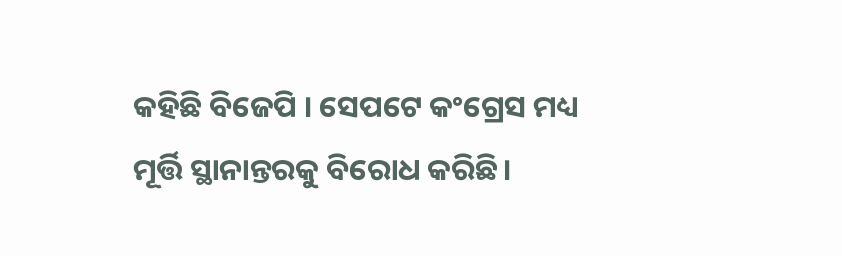କହିଛି ବିଜେପି । ସେପଟେ କଂଗ୍ରେସ ମଧ୍ୟ ମୂର୍ତ୍ତି ସ୍ଥାନାନ୍ତରକୁ ବିରୋଧ କରିଛି।